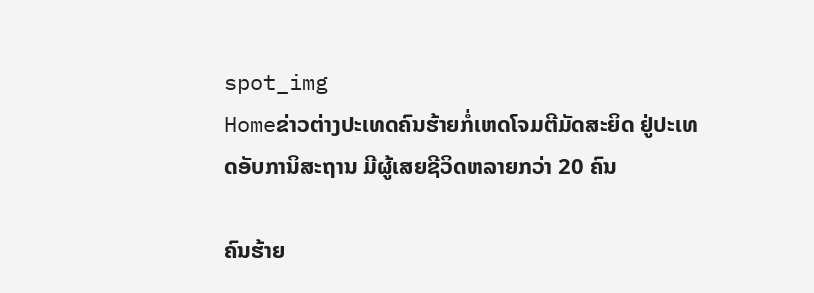spot_img
Homeຂ່າວຕ່າງປະເທດຄົນຮ້າຍກໍ່ເຫດໂຈມຕີມັດສະຍິດ ຢູ່ປະເທດອັບການິສະຖານ ມີຜູ້ເສຍຊີວິດຫລາຍກວ່າ 20 ຄົນ

ຄົນຮ້າຍ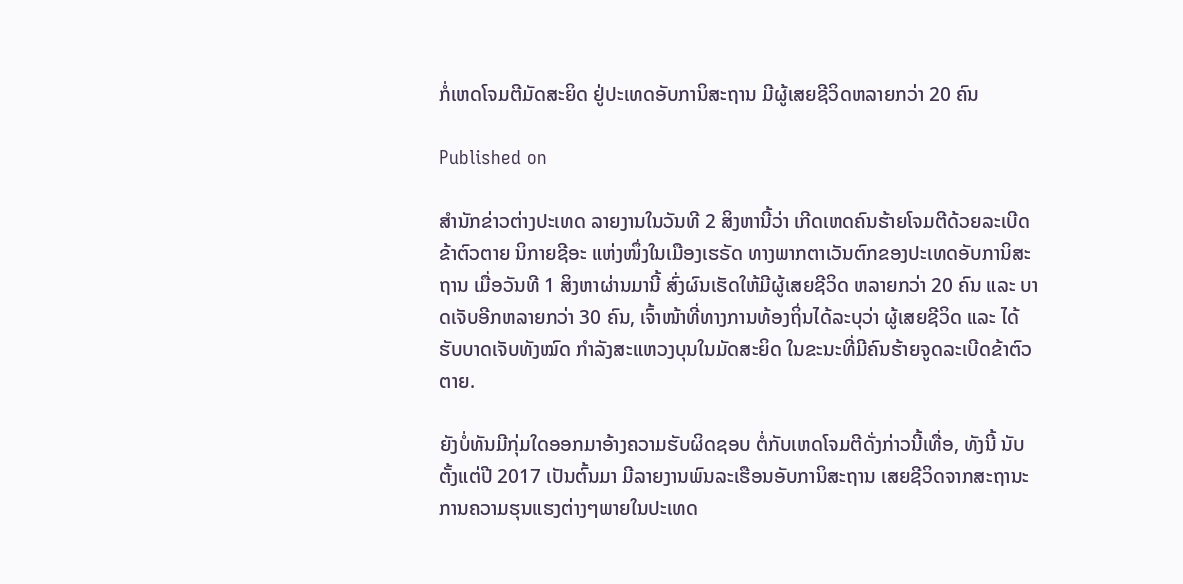ກໍ່ເຫດໂຈມຕີມັດສະຍິດ ຢູ່ປະເທດອັບການິສະຖານ ມີຜູ້ເສຍຊີວິດຫລາຍກວ່າ 20 ຄົນ

Published on

ສຳນັກຂ່າວຕ່າງປະເທດ ລາຍງານໃນວັນທີ 2 ສິງຫານີ້ວ່າ ເກີດເຫດຄົນຮ້າຍໂຈມຕີດ້ວຍລະເບີດຂ້າຕົວຕາຍ ນິກາຍຊີອະ ແຫ່ງໜຶ່ງໃນເມືອງເຮຣັດ ທາງພາກຕາເວັນຕົກຂອງປະເທດອັບການິສະຖານ ເມື່ອວັນທີ 1 ສິງຫາຜ່ານມານີ້ ສົ່ງຜົນເຮັດໃຫ້ມີຜູ້ເສຍຊີວິດ ຫລາຍກວ່າ 20 ຄົນ ແລະ ບາດເຈັບອີກຫລາຍກວ່າ 30 ຄົນ, ເຈົ້າໜ້າທີ່ທາງການທ້ອງຖິ່ນໄດ້ລະບຸວ່າ ຜູ້ເສຍຊີວິດ ແລະ ໄດ້ຮັບບາດເຈັບທັງໝົດ ກຳລັງສະແຫວງບຸນໃນມັດສະຍິດ ໃນຂະນະທີ່ມີຄົນຮ້າຍຈູດລະເບີດຂ້າຕົວຕາຍ.

ຍັງບໍ່ທັນມີກຸ່ມໃດອອກມາອ້າງຄວາມຮັບຜິດຊອບ ຕໍ່ກັບເຫດໂຈມຕີດັ່ງກ່າວນີ້ເທື່ອ, ທັງນີ້ ນັບຕັ້ງແຕ່ປີ 2017 ເປັນຕົ້ນມາ ມີລາຍງານພົນລະເຮືອນອັບການິສະຖານ ເສຍຊີວິດຈາກສະຖານະການຄວາມຮຸນແຮງຕ່າງໆພາຍໃນປະເທດ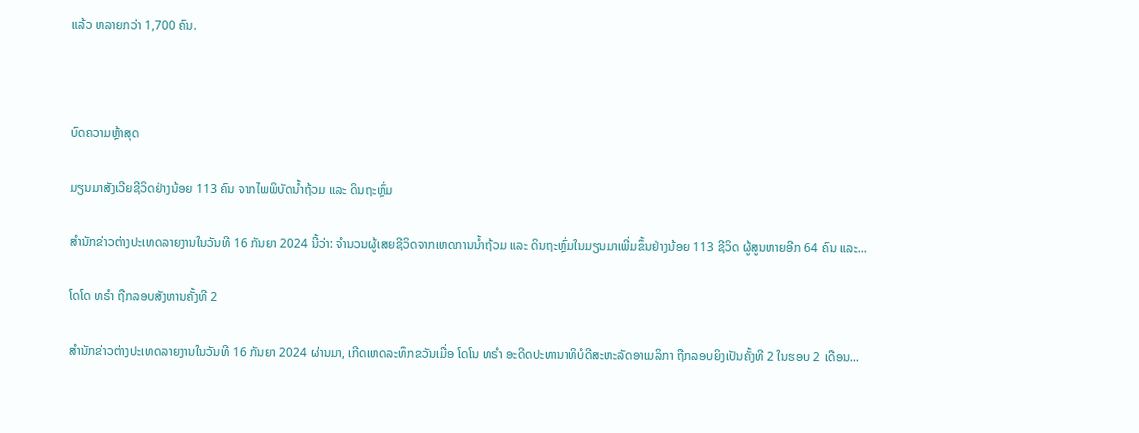ແລ້ວ ຫລາຍກວ່າ 1,700 ຄົນ.



ບົດຄວາມຫຼ້າສຸດ

ມຽນມາສັງເວີຍຊີວິດຢ່າງນ້ອຍ 113 ຄົນ ຈາກໄພພິບັດນ້ຳຖ້ວມ ແລະ ດິນຖະຫຼົ່ມ

ສຳນັກຂ່າວຕ່າງປະເທດລາຍງານໃນວັນທີ 16 ກັນຍາ 2024 ນີ້ວ່າ: ຈຳນວນຜູ້ເສຍຊີວິດຈາກເຫດການນ້ຳຖ້ວມ ແລະ ດິນຖະຫຼົ່ມໃນມຽນມາເພີ່ມຂຶ້ນຢ່າງນ້ອຍ 113 ຊີວິດ ຜູ້ສູນຫາຍອີກ 64 ຄົນ ແລະ...

ໂດໂດ ທຣຳ ຖືກລອບສັງຫານຄັ້ງທີ 2

ສຳນັກຂ່າວຕ່າງປະເທດລາຍງານໃນວັນທີ 16 ກັນຍາ 2024 ຜ່ານມາ, ເກີດເຫດລະທຶກຂວັນເມື່ອ ໂດໂນ ທຣຳ ອະດີດປະທານາທິບໍດີສະຫະລັດອາເມລິກາ ຖືກລອບຍິງເປັນຄັ້ງທີ 2 ໃນຮອບ 2 ເດືອນ...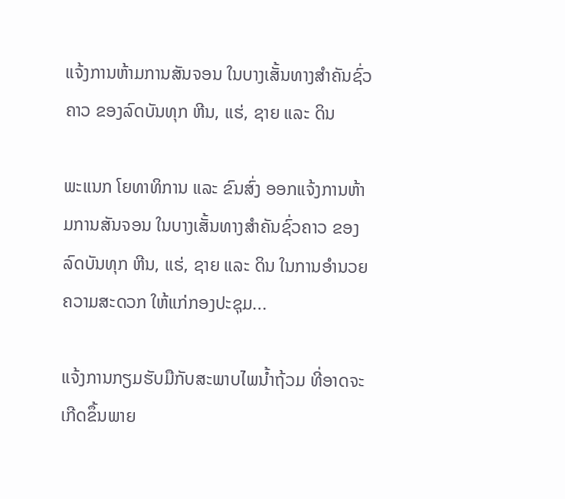ແຈ້ງການຫ້າມການສັນຈອນ ໃນບາງເສັ້ນທາງສໍາຄັນຊົ່ວຄາວ ຂອງລົດບັນທຸກ ຫີນ, ແຮ່, ຊາຍ ແລະ ດິນ

ພະແນກ ໂຍທາທິການ ແລະ ຂົນສົ່ງ ອອກແຈ້ງການຫ້າມການສັນຈອນ ໃນບາງເສັ້ນທາງສໍາຄັນຊົ່ວຄາວ ຂອງລົດບັນທຸກ ຫີນ, ແຮ່, ຊາຍ ແລະ ດິນ ໃນການອໍານວຍຄວາມສະດວກ ໃຫ້ແກ່ກອງປະຊຸມ...

ແຈ້ງການກຽມຮັບມືກັບສະພາບໄພນໍ້າຖ້ວມ ທີ່ອາດຈະເກີດຂຶ້ນພາຍ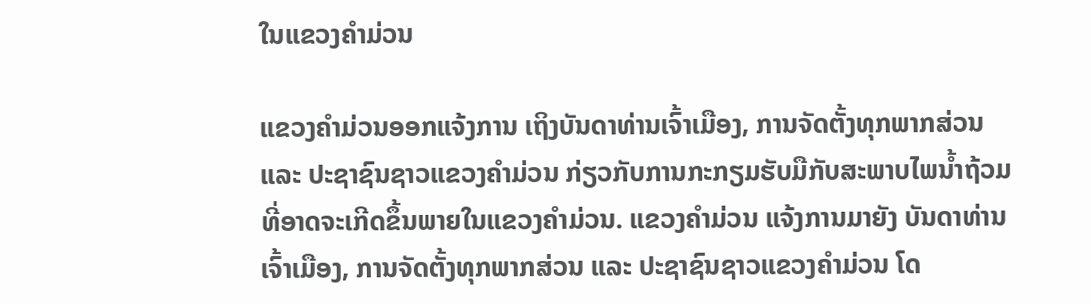ໃນແຂວງຄໍາມ່ວນ

ແຂວງຄຳມ່ວນອອກແຈ້ງການ ເຖິງບັນດາທ່ານເຈົ້າເມືອງ, ການຈັດຕັ້ງທຸກພາກສ່ວນ ແລະ ປະຊາຊົນຊາວແຂວງຄໍາມ່ວນ ກ່ຽວກັບການກະກຽມຮັບມືກັບສະພາບໄພນໍ້າຖ້ວມ ທີ່ອາດຈະເກີດຂຶ້ນພາຍໃນແຂວງຄໍາມ່ວນ. ແຂວງຄໍາມ່ວນ ແຈ້ງການມາຍັງ ບັນດາທ່ານເຈົ້າເມືອງ, ການຈັດຕັ້ງທຸກພາກສ່ວນ ແລະ ປະຊາຊົນຊາວແຂວງຄໍາມ່ວນ ໂດ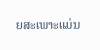ຍສະເພາະແມ່ນ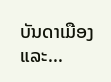ບັນດາເມືອງ ແລະ...